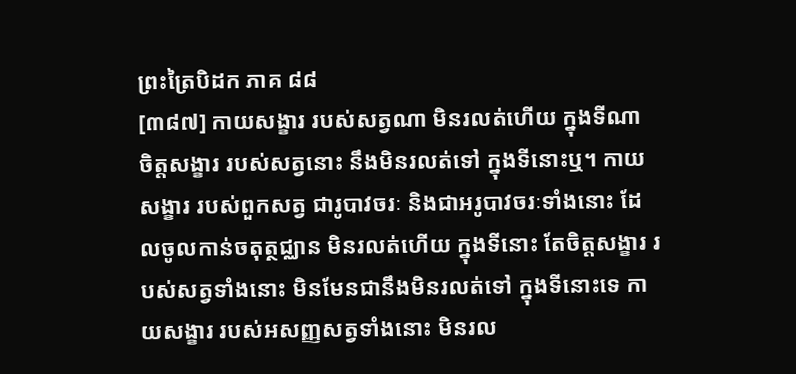ព្រះត្រៃបិដក ភាគ ៨៨
[៣៨៧] កាយសង្ខារ របស់សត្វណា មិនរលត់ហើយ ក្នុងទីណា ចិត្តសង្ខារ របស់សត្វនោះ នឹងមិនរលត់ទៅ ក្នុងទីនោះឬ។ កាយសង្ខារ របស់ពួកសត្វ ជារូបាវចរៈ និងជាអរូបាវចរៈទាំងនោះ ដែលចូលកាន់ចតុត្ថជ្ឈាន មិនរលត់ហើយ ក្នុងទីនោះ តែចិត្តសង្ខារ របស់សត្វទាំងនោះ មិនមែនជានឹងមិនរលត់ទៅ ក្នុងទីនោះទេ កាយសង្ខារ របស់អសញ្ញសត្វទាំងនោះ មិនរល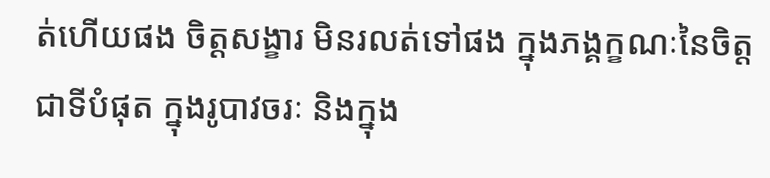ត់ហើយផង ចិត្តសង្ខារ មិនរលត់ទៅផង ក្នុងភង្គក្ខណៈនៃចិត្ត ជាទីបំផុត ក្នុងរូបាវចរៈ និងក្នុង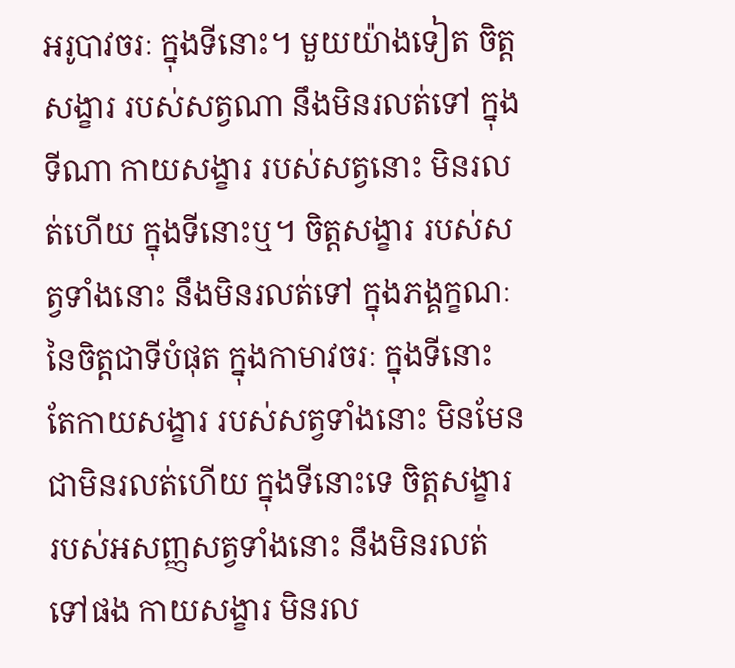អរូបាវចរៈ ក្នុងទីនោះ។ មួយយ៉ាងទៀត ចិត្តសង្ខារ របស់សត្វណា នឹងមិនរលត់ទៅ ក្នុងទីណា កាយសង្ខារ របស់សត្វនោះ មិនរលត់ហើយ ក្នុងទីនោះឬ។ ចិត្តសង្ខារ របស់សត្វទាំងនោះ នឹងមិនរលត់ទៅ ក្នុងភង្គក្ខណៈ នៃចិត្តជាទីបំផុត ក្នុងកាមាវចរៈ ក្នុងទីនោះ តែកាយសង្ខារ របស់សត្វទាំងនោះ មិនមែនជាមិនរលត់ហើយ ក្នុងទីនោះទេ ចិត្តសង្ខារ របស់អសញ្ញសត្វទាំងនោះ នឹងមិនរលត់ទៅផង កាយសង្ខារ មិនរល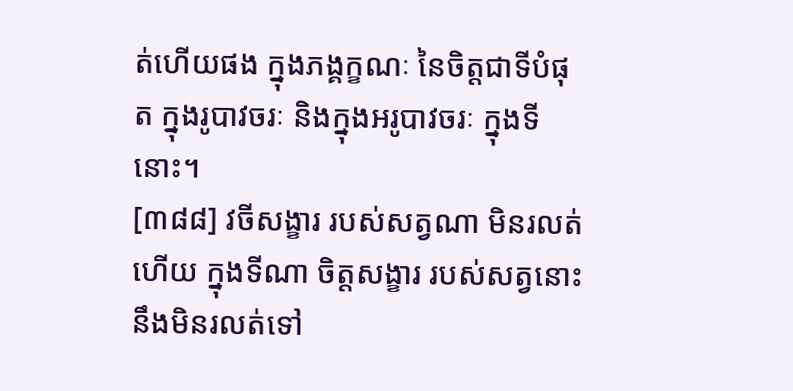ត់ហើយផង ក្នុងភង្គក្ខណៈ នៃចិត្តជាទីបំផុត ក្នុងរូបាវចរៈ និងក្នុងអរូបាវចរៈ ក្នុងទីនោះ។
[៣៨៨] វចីសង្ខារ របស់សត្វណា មិនរលត់ហើយ ក្នុងទីណា ចិត្តសង្ខារ របស់សត្វនោះ នឹងមិនរលត់ទៅ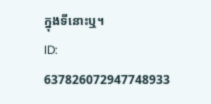ក្នុងទីនោះឬ។
ID: 637826072947748933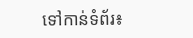ទៅកាន់ទំព័រ៖